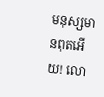មនុស្សមានពុតអើយ! លោ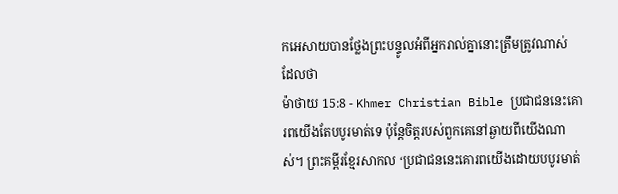កអេសាយបានថ្លែងព្រះបន្ទូលអំពីអ្នករាល់គ្នានោះត្រឹមត្រូវណាស់ ដែលថា
ម៉ាថាយ 15:8 - Khmer Christian Bible ប្រជាជននេះគោរពយើងតែបបូរមាត់ទេ ប៉ុន្ដែចិត្ដរបស់ពួកគេនៅឆ្ងាយពីយើងណាស់។ ព្រះគម្ពីរខ្មែរសាកល ‘ប្រជាជននេះគោរពយើងដោយបបូរមាត់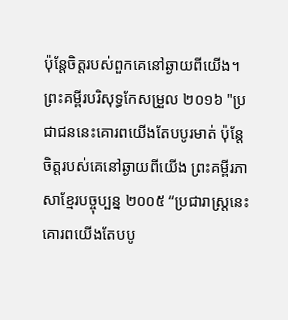ប៉ុន្តែចិត្តរបស់ពួកគេនៅឆ្ងាយពីយើង។ ព្រះគម្ពីរបរិសុទ្ធកែសម្រួល ២០១៦ "ប្រជាជននេះគោរពយើងតែបបូរមាត់ ប៉ុន្តែ ចិត្តរបស់គេនៅឆ្ងាយពីយើង ព្រះគម្ពីរភាសាខ្មែរបច្ចុប្បន្ន ២០០៥ “ប្រជារាស្ត្រនេះគោរពយើងតែបបូ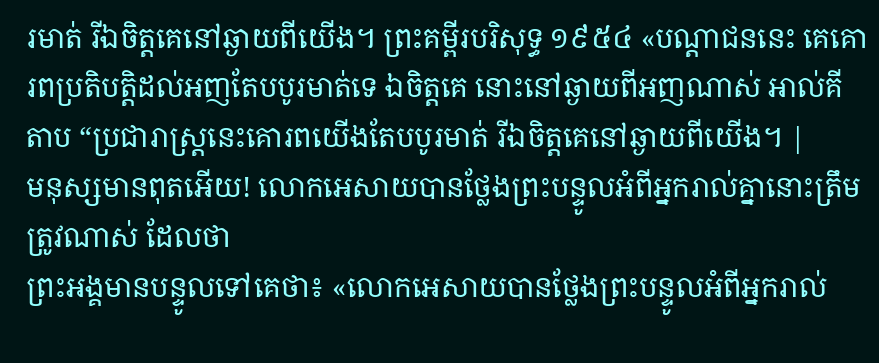រមាត់ រីឯចិត្តគេនៅឆ្ងាយពីយើង។ ព្រះគម្ពីរបរិសុទ្ធ ១៩៥៤ «បណ្តាជននេះ គេគោរពប្រតិបត្តិដល់អញតែបបូរមាត់ទេ ឯចិត្តគេ នោះនៅឆ្ងាយពីអញណាស់ អាល់គីតាប “ប្រជារាស្ដ្រនេះគោរពយើងតែបបូរមាត់ រីឯចិត្ដគេនៅឆ្ងាយពីយើង។ |
មនុស្សមានពុតអើយ! លោកអេសាយបានថ្លែងព្រះបន្ទូលអំពីអ្នករាល់គ្នានោះត្រឹមត្រូវណាស់ ដែលថា
ព្រះអង្គមានបន្ទូលទៅគេថា៖ «លោកអេសាយបានថ្លែងព្រះបន្ទូលអំពីអ្នករាល់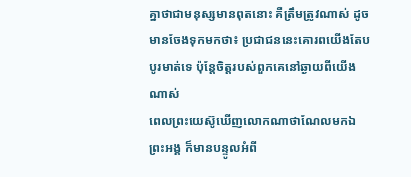គ្នាថាជាមនុស្សមានពុតនោះ គឺត្រឹមត្រូវណាស់ ដូចមានចែងទុកមកថា៖ ប្រជាជននេះគោរពយើងតែបបូរមាត់ទេ ប៉ុន្ដែចិត្ដរបស់ពួកគេនៅឆ្ងាយពីយើងណាស់
ពេលព្រះយេស៊ូឃើញលោកណាថាណែលមកឯព្រះអង្គ ក៏មានបន្ទូលអំពី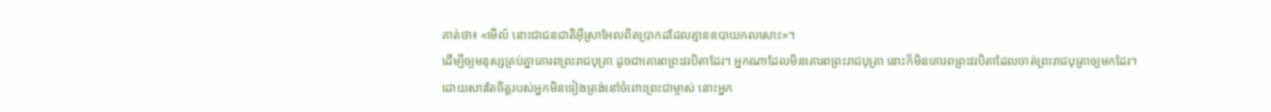គាត់ថា៖ «មើល៍ នោះជាជនជាតិអ៊ីស្រាអែលពិតប្រាកដដែលគ្មានឧបាយកលសោះ»។
ដើម្បីឲ្យមនុស្សគ្រប់គ្នាគោរពព្រះរាជបុត្រា ដូចជាគោរពព្រះវរបិតាដែរ។ អ្នកណាដែលមិនគោរពព្រះរាជបុត្រា នោះក៏មិនគោរពព្រះវរបិតាដែលចាត់ព្រះរាជបុត្រាឲ្យមកដែរ។
ដោយសារតែចិត្ដរបស់អ្នកមិនទៀងត្រង់នៅចំពោះព្រះជាម្ចាស់ នោះអ្នក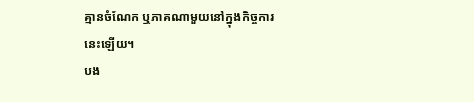គ្មានចំណែក ឬភាគណាមួយនៅក្នុងកិច្ចការនេះឡើយ។
បង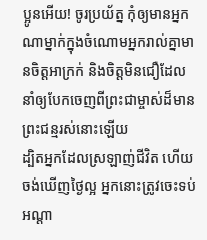ប្អូនអើយ! ចូរប្រយ័ត្ន កុំឲ្យមានអ្នកណាម្នាក់ក្នុងចំណោមអ្នករាល់គ្នាមានចិត្តអាក្រក់ និងចិត្តមិនជឿដែលនាំឲ្យបែកចេញពីព្រះជាម្ចាស់ដ៏មានព្រះជន្មរស់នោះឡើយ
ដ្បិតអ្នកដែលស្រឡាញ់ជីវិត ហើយចង់ឃើញថ្ងៃល្អ អ្នកនោះត្រូវចេះទប់អណ្ដា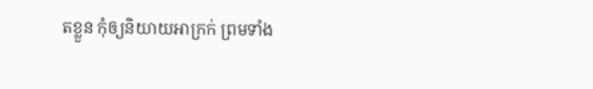តខ្លួន កុំឲ្យនិយាយអាក្រក់ ព្រមទាំង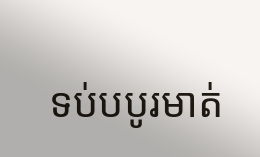ទប់បបូរមាត់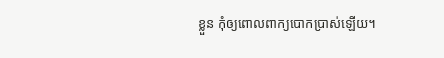ខ្លួន កុំឲ្យពោលពាក្យបោកប្រាស់ឡើយ។